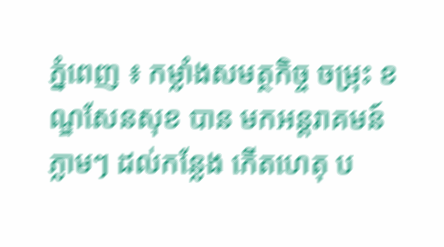ភ្នំពេញ ៖ កម្លាំងសមត្ថកិច្ច ចម្រុះ ខណ្ឌសែនសុខ បាន មកអន្តរាគមន៍ភ្លាមៗ ដល់កន្លែង កើតហេតុ ប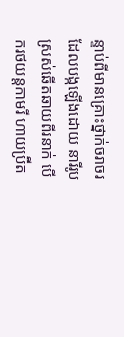ន្ទាប់ពីមានគ្រោះថ្នាក់ចរាចរ ដែលបង្កឡើងដោយ នារីរូបស្រស់ឆើតឆាយពីរនាក់ បើករថយន្តកាមរី ហាយប្រ៊ីត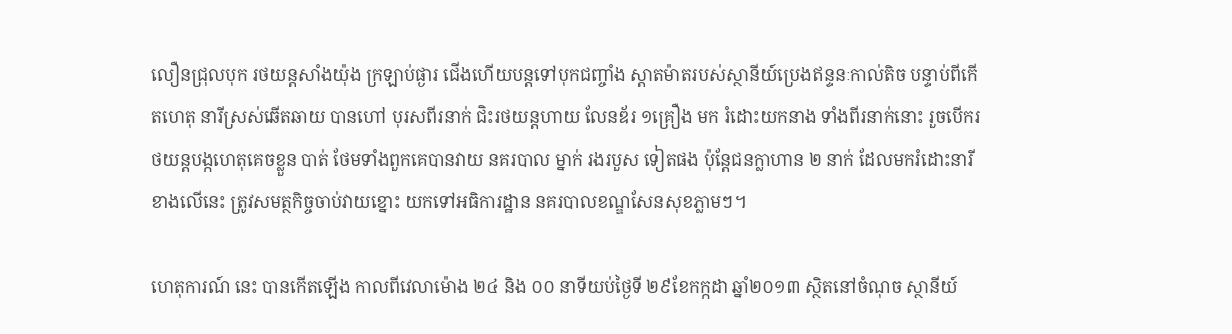លឿនជ្រុលបុក រថយន្តសាំងយ៉ុង ក្រឡាប់ផ្ងារ ជើងហើយបន្តទៅបុកជញ្ចាំង ស្តាតម៉ាតរបស់ស្ថានីយ៍ប្រេងឥន្ទនៈកាល់តិច បន្ទាប់ពីកើតហេតុ នារីស្រស់ឆើតឆាយ បានហៅ បុរសពីរនាក់ ជិះរថយន្តហាយ លែនឌ័រ ១គ្រឿង មក រំដោះយកនាង ទាំងពីរនាក់នោះ រួចបើករថយន្តបង្កហេតុគេចខ្លួន បាត់ ថែមទាំងពួកគេបានវាយ នគរបាល ម្នាក់ រងរបួស ទៀតផង ប៉ុន្តែជនក្លាហាន ២ នាក់ ដែលមករំដោះនារីខាងលើនេះ ត្រូវសមត្ថកិច្ចចាប់វាយខ្នោះ យកទៅអធិការដ្ឋាន នគរបាលខណ្ឌសែនសុខភ្លាមៗ។

ហេតុការណ៍ នេះ បានកើតឡើង កាលពីវេលាម៉ោង ២៤ និង ០០ នាទីយប់ថ្ងៃទី ២៩ខែកក្កដា ឆ្នាំ២០១៣ ស្ថិតនៅចំណុច ស្ថានីយ៍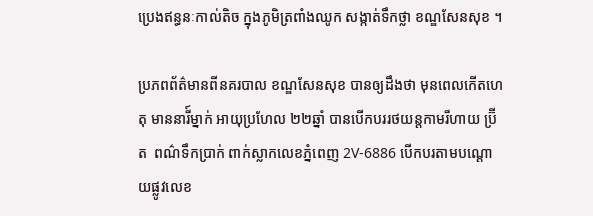ប្រេងឥន្ធនៈកាល់តិច ក្នុងភូមិត្រពាំងឈូក សង្កាត់ទឹកថ្លា ខណ្ឌសែនសុខ ។

ប្រភពព័ត៌មានពីនគរបាល ខណ្ឌសែនសុខ បានឲ្យដឹងថា មុនពេលកើតហេតុ មាននារី៍ម្នាក់ អាយុប្រហែល ២២ឆ្នាំ បានបើកបររថយន្តកាមរីហាយ ប្រ៊ីត  ពណ៌ទឹកប្រាក់ ពាក់ស្លាកលេខភ្នំពេញ 2V-6886 បើកបរតាមបណ្តោយផ្លូវលេខ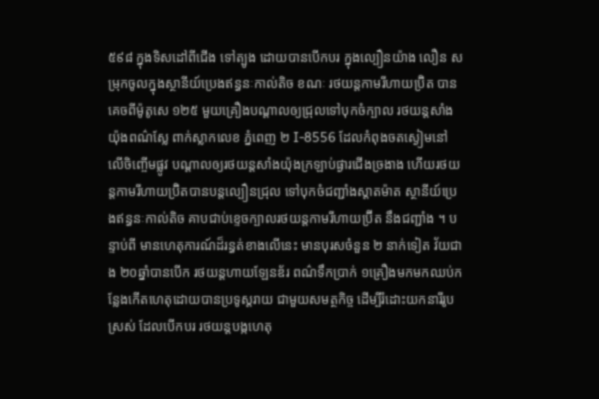៥៩៨ ក្នុងទិសដៅពីជើង ទៅត្បូង ដោយបានបើកបរ ក្នុងល្បឿនយ៉ាង លឿន សម្រុកចូលក្នុងស្ថានីយ៍ប្រេងឥន្ធនៈកាល់តិច ខណៈ រថយន្តកាមរីហាយប្រ៊ិត បានគេចពីម៉ូតូសេ ១២៥ មួយគ្រឿងបណ្តាលឲ្យជ្រុលទៅបុកចំក្បាល រថយន្តសាំងយ៉ុងពណ៌ស្លែ ពាក់ស្លាកលេខ ភ្នំពេញ ២ I-8556 ដែលកំពុងចតស្ងៀមនៅលើចិញ្ចើមផ្លូវ បណ្តាលឲ្យរថយន្តសាំងយ៉ុងក្រឡាប់ផ្ងារជើងច្រងាង ហើយរថយន្តកាមរីហាយប្រ៊ិតបានបន្តល្បឿនជ្រុល ទៅបុកចំជញ្ជាំងស្តាតម៉ាត ស្ថានីយ៍ប្រេងឥន្ធនៈកាល់តិច គាបជាប់ខ្ទេចក្បាលរថយន្តកាមរីហាយប្រ៊ីត នឹងជញ្ជាំង ។ បន្ទាប់ពី មានហេតុការណ៍ដ៏រន្ធត់ខាងលើនេះ មានបុរសចំនួន ២ នាក់ទៀត វ័យជាង ២០ឆ្នាំបានបើក រថយន្តហាយឡែនឌ័រ ពណ៌ទឹកប្រាក់ ១គ្រឿងមកមកឈប់កន្លែងកើតហេតុដោយបានប្រទូស្តរាយ ជាមួយសមត្ថកិច្ច ដើម្បីរំដោះយកនារីរូបស្រស់ ដែលបើកបរ រថយន្តបង្កហេតុ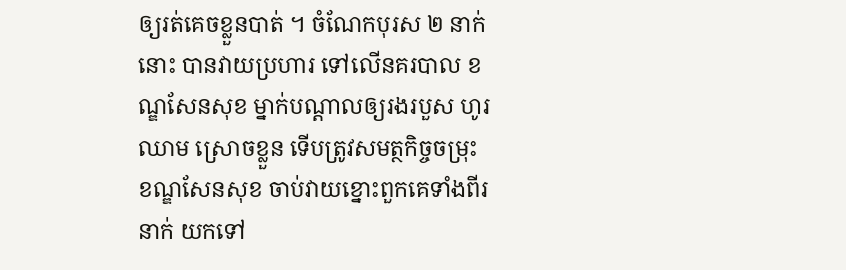ឲ្យរត់គេចខ្លួនបាត់ ។ ចំណែកបុរស ២ នាក់នោះ បានវាយប្រហារ ទៅលើនគរបាល ខណ្ឌសែនសុខ ម្នាក់បណ្តាលឲ្យរងរបួស ហូរឈាម ស្រោចខ្លួន ទើបត្រូវសមត្ថកិច្ចចម្រុះខណ្ឌសែនសុខ ចាប់វាយខ្នោះពួកគេទាំងពីរនាក់ យកទៅ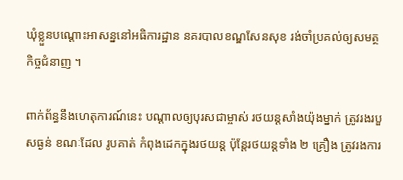ឃុំខ្លួនបណ្តោះអាសន្ននៅអធិការដ្ឋាន នគរបាលខណ្ឌសែនសុខ រង់ចាំប្រគល់ឲ្យសមត្ថកិច្ចជំនាញ ។

ពាក់ព័ន្ធនឹងហេតុការណ៍នេះ បណ្តាលឲ្យបុរសជាម្ចាស់ រថយន្តសាំងយ៉ុងម្នាក់ ត្រូវរងរបួសធ្ងន់ ខណៈដែល រូបគាត់ កំពុងដេកក្នុងរថយន្ត ប៉ុន្តែរថយន្តទាំង ២ គ្រឿង ត្រូវរងការ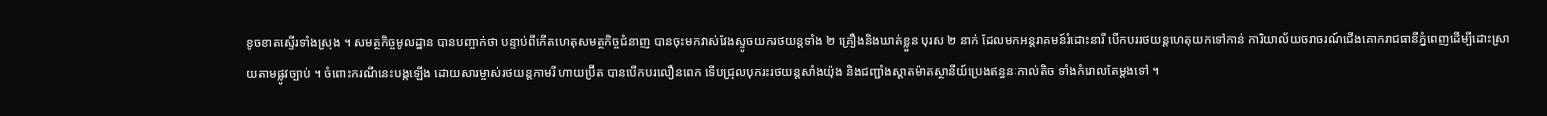ខូចខាតស្ទើរទាំងស្រុង ។ សមត្ថកិច្ចមូលដ្ឋាន បានបញ្ចាក់ថា បន្ទាប់ពីកើតហេតុសមត្ថកិច្ចជំនាញ បានចុះមកវាស់វែងស្ទូចយករថយន្តទាំង ២ គ្រឿងនិងឃាត់ខ្លួន បុរស ២ នាក់ ដែលមកអន្តរាគមន៍រំដោះនារី បើកបររថយន្តហេតុយកទៅកាន់ ការិយាល័យចរាចរណ៍ជើងគោករាជធានីភ្នំពេញដើម្បីដោះស្រាយតាមផ្លូវច្បាប់ ។ ចំពោះករណីនេះបង្កឡើង ដោយសារម្ចាស់រថយន្តកាមរី ហាយប្រ៊ីត បានបើកបរលឿនពេក ទើបជ្រុលបុករះរថយន្តសាំងយ៉ុង និងជញ្ជាំងស្តាតម៉ាតស្ថានីយ៍ប្រេងឥន្ធនៈកាល់តិច ទាំងកំរោលតែម្តងទៅ ។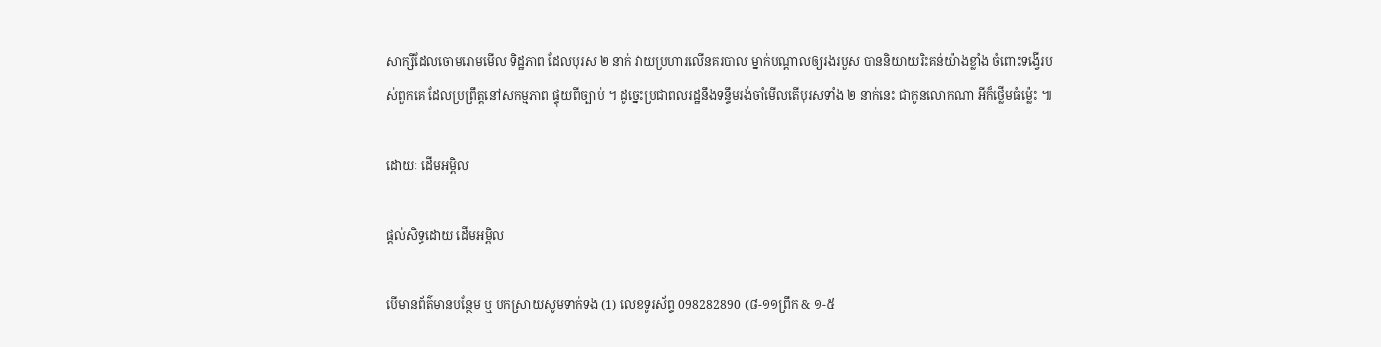សាក្សីដែលចោមរោមមើល ទិដ្ឋភាព ដែលបុរស ២ នាក់ វាយប្រហារលើនគរបាល ម្នាក់បណ្តាលឲ្យរងរបួស បាននិយាយរិះគន់យ៉ាងខ្លាំង ចំពោះទង្វើរបស់ពួកគេ ដែលប្រព្រឹត្តនៅសកម្មភាព ផ្ទុយពីច្បាប់ ។ ដូច្នេះប្រជាពលរដ្ឋនឹងទន្ទឹមរង់ចាំមើលតើបុរសទាំង ២ នាក់នេះ ជាកូនលោកណា អីក៏ថ្លើមធំម៉្លេះ ៕

ដោយៈ ដើមអម្ពិល

ផ្តល់សិទ្ធដោយ ដើមអម្ពិល

បើមានព័ត៌មានបន្ថែម ឬ បកស្រាយសូមទាក់ទង (1) លេខទូរស័ព្ទ 098282890 (៨-១១ព្រឹក & ១-៥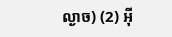ល្ងាច) (2) អ៊ី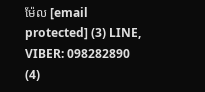ម៉ែល [email protected] (3) LINE, VIBER: 098282890 (4)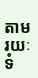តាមរយៈទំ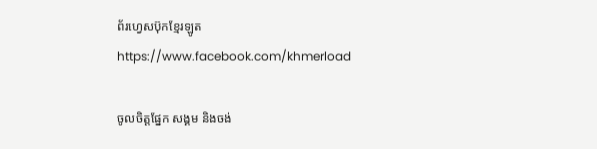ព័រហ្វេសប៊ុកខ្មែរឡូត https://www.facebook.com/khmerload

ចូលចិត្តផ្នែក សង្គម និងចង់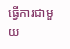ធ្វើការជាមួយ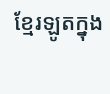ខ្មែរឡូតក្នុង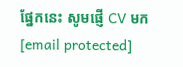ផ្នែកនេះ សូមផ្ញើ CV មក [email protected]